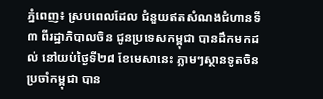ភ្នំពេញ៖ ស្របពេលដែល ជំនួយឥតសំណងជំហានទី៣ ពីរដ្ឋាភិបាលចិន ជូនប្រទេសកម្ពុជា បានដឹកមកដល់ នៅយប់ថ្ងៃទី២៨ ខែមេសានេះ ភ្លាមៗស្ថានទូតចិន ប្រចាំកម្ពុជា បាន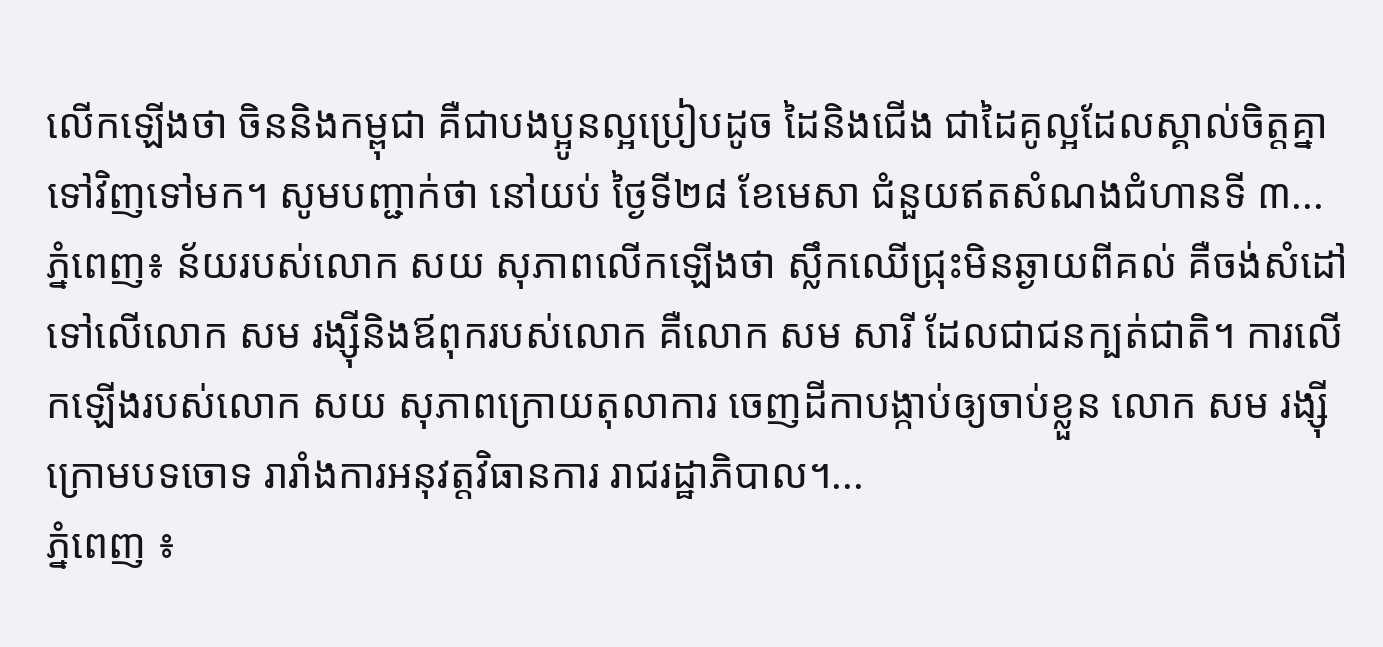លើកឡើងថា ចិននិងកម្ពុជា គឺជាបងប្អូនល្អប្រៀបដូច ដៃនិងជើង ជាដៃគូល្អដែលស្គាល់ចិត្តគ្នា ទៅវិញទៅមក។ សូមបញ្ជាក់ថា នៅយប់ ថ្ងៃទី២៨ ខែមេសា ជំនួយឥតសំណងជំហានទី ៣...
ភ្នំពេញ៖ ន័យរបស់លោក សយ សុភាពលើកឡើងថា ស្លឹកឈើជ្រុះមិនឆ្ងាយពីគល់ គឺចង់សំដៅទៅលើលោក សម រង្ស៊ីនិងឪពុករបស់លោក គឺលោក សម សារី ដែលជាជនក្បត់ជាតិ។ ការលើកឡើងរបស់លោក សយ សុភាពក្រោយតុលាការ ចេញដីកាបង្កាប់ឲ្យចាប់ខ្លួន លោក សម រង្ស៊ី ក្រោមបទចោទ រារាំងការអនុវត្តវិធានការ រាជរដ្ឋាភិបាល។...
ភ្នំពេញ ៖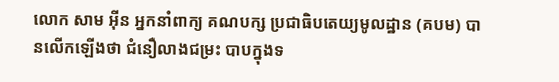លោក សាម អ៊ីន អ្នកនាំពាក្យ គណបក្ស ប្រជាធិបតេយ្យមូលដ្ឋាន (គបម) បានលើកឡើងថា ជំនឿលាងជម្រះ បាបក្នុងទ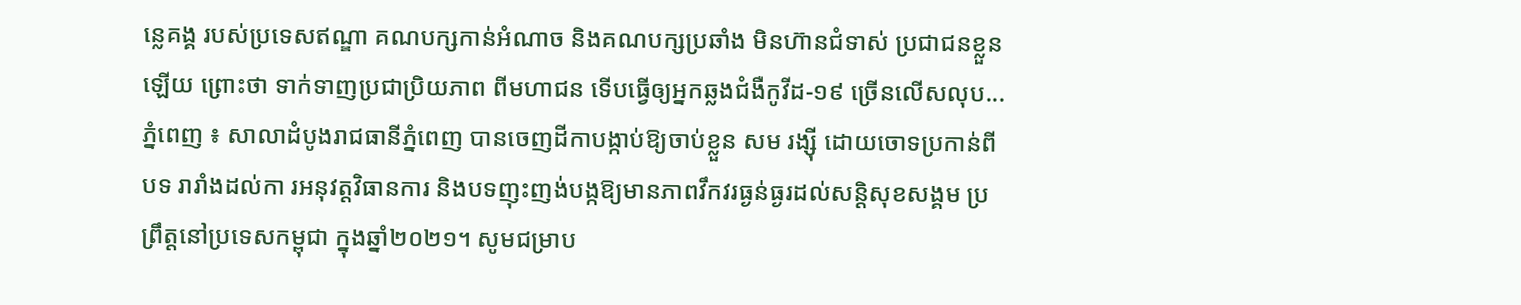ន្លេគង្គ របស់ប្រទេសឥណ្ឌា គណបក្សកាន់អំណាច និងគណបក្សប្រឆាំង មិនហ៊ានជំទាស់ ប្រជាជនខ្លួនឡើយ ព្រោះថា ទាក់ទាញប្រជាប្រិយភាព ពីមហាជន ទើបធ្វើឲ្យអ្នកឆ្លងជំងឺកូវីដ-១៩ ច្រើនលើសលុប...
ភ្នំពេញ ៖ សាលាដំបូងរាជធានីភ្នំពេញ បានចេញដីកាបង្កាប់ឱ្យចាប់ខ្លួន សម រង្ស៊ី ដោយចោទប្រកាន់ពីបទ រារាំងដល់កា រអនុវត្តវិធានការ និងបទញុះញង់បង្កឱ្យមានភាពវឹកវរធ្ងន់ធ្ងរដល់សន្ដិសុខសង្គម ប្រព្រឹត្តនៅប្រទេសកម្ពុជា ក្នុងឆ្នាំ២០២១។ សូមជម្រាប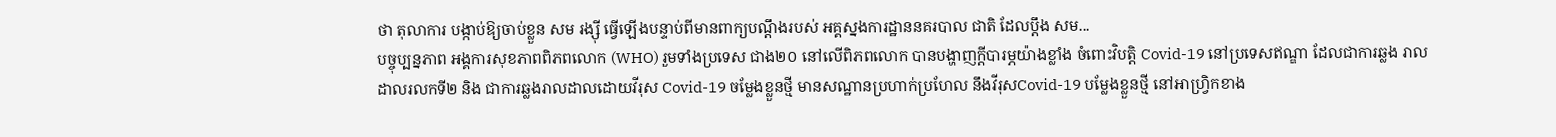ថា តុលាការ បង្កាប់ឱ្យចាប់ខ្លួន សម រង្ស៊ី ធ្វើឡើងបន្ទាប់ពីមានពាក្យបណ្តឹងរបស់ អគ្គស្នងការដ្ឋាននគរបាល ជាតិ ដែលប្តឹង សម...
បច្ចុប្បន្នភាព អង្គការសុខភាពពិភពលោក (WHO) រួមទាំងប្រទេស ជាង២០ នៅលើពិភពលោក បានបង្ហាញក្តីបារម្ភយ៉ាងខ្លាំង ចំពោះវិបត្តិ Covid-19 នៅប្រទេសឥណ្ឌា ដែលជាការឆ្លង រាលដាលរលកទី២ និង ជាការឆ្លងរាលដាលដោយវីរុស Covid-19 ចម្លែងខ្លួនថ្មី មានសណ្ឋានប្រហាក់ប្រហែល នឹងវីរុសCovid-19 បម្លែងខ្លួនថ្មី នៅអាហ្រ្វិកខាង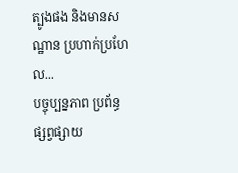ត្បូងផង និងមានសណ្ឋាន ប្រហាក់ប្រហែល...
បច្ចុប្បន្នភាព ប្រព័ន្ធផ្សព្វផ្សាយ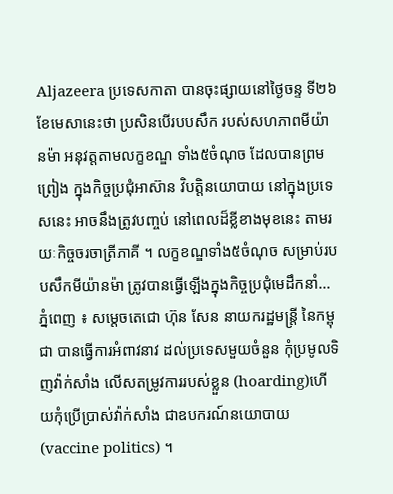Aljazeera ប្រទេសកាតា បានចុះផ្សាយនៅថ្ងៃចន្ទ ទី២៦ ខែមេសានេះថា ប្រសិនបើរបបសឹក របស់សហភាពមីយ៉ានម៉ា អនុវត្តតាមលក្ខខណ្ឌ ទាំង៥ចំណុច ដែលបានព្រមព្រៀង ក្នុងកិច្ចប្រជុំអាស៊ាន វិបត្តិនយោបាយ នៅក្នុងប្រទេសនេះ អាចនឹងត្រូវបញ្ចប់ នៅពេលដ៏ខ្លីខាងមុខនេះ តាមរយៈកិច្ចចរចាត្រីភាគី ។ លក្ខខណ្ឌទាំង៥ចំណុច សម្រាប់របបសឹកមីយ៉ានម៉ា ត្រូវបានធ្វើឡើងក្នុងកិច្ចប្រជុំមេដឹកនាំ...
ភ្នំពេញ ៖ សម្ដេចតេជោ ហ៊ុន សែន នាយករដ្ឋមន្ដ្រី នៃកម្ពុជា បានធ្វើការអំពាវនាវ ដល់ប្រទេសមួយចំនួន កុំប្រមូលទិញវ៉ាក់សាំង លើសតម្រូវការរបស់ខ្លួន (hoarding)ហើយកុំប្រើប្រាស់វ៉ាក់សាំង ជាឧបករណ៍នយោបាយ (vaccine politics) ។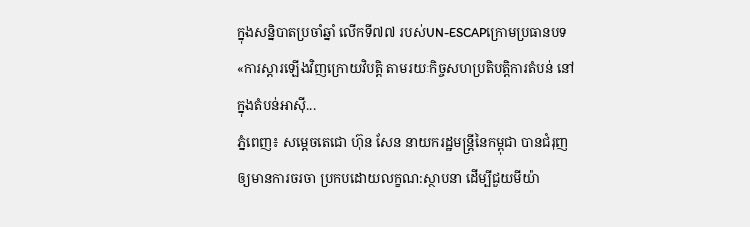ក្នុងសន្និបាតប្រចាំឆ្នាំ លើកទី៧៧ របស់UN-ESCAPក្រោមប្រធានបទ «ការស្ដារឡើងវិញក្រោយវិបត្តិ តាមរយៈកិច្ចសហប្រតិបត្តិការតំបន់ នៅក្នុងតំបន់អាស៊ី...
ភ្នំពេញ៖ សម្ដេចតេជោ ហ៊ុន សែន នាយករដ្ឋមន្រ្តីនៃកម្ពុជា បានជំរុញឲ្យមានការចរចា ប្រកបដោយលក្ខណ:ស្ថាបនា ដើម្បីជួយមីយ៉ា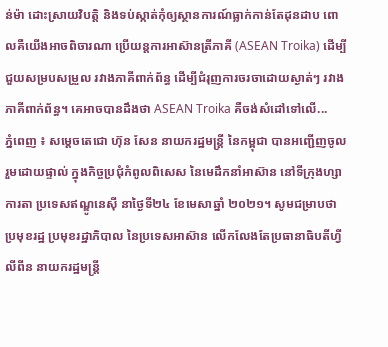ន់ម៉ា ដោះស្រាយវិបត្តិ និងទប់ស្កាត់កុំឲ្យស្ថានការណ៍ធ្លាក់កាន់តែដុនដាប ពោលគឺយើងអាចពិចារណា ប្រើយន្តការអាស៊ានត្រីភាគី (ASEAN Troika) ដើម្បីជួយសម្របសម្រួល រវាងភាគីពាក់ព័ន្ធ ដើម្បីជំរុញការចរចាដោយស្ងាត់ៗ រវាងភាគីពាក់ព័ន្ធ។ គេអាចបានដឹងថា ASEAN Troika គឺចង់សំដៅទៅលើ...
ភ្នំពេញ ៖ សម្ដេចតេជោ ហ៊ុន សែន នាយករដ្ឋមន្ត្រី នៃកម្ពុជា បានអញ្ជើញចូលរួមដោយផ្ទាល់ ក្នុងកិច្ចប្រជុំកំពូលពិសេស នៃមេដឹកនាំអាស៊ាន នៅទីក្រុងហ្សាការតា ប្រទេសឥណ្ឌូនេស៊ី នាថ្ងៃទី២៤ ខែមេសាឆ្នាំ ២០២១។ សូមជម្រាបថា ប្រមុខរដ្ឋ ប្រមុខរដ្ឋាភិបាល នៃប្រទេសអាស៊ាន លើកលែងតែប្រធានាធិបតីហ្វីលីពីន នាយករដ្ឋមន្រ្តី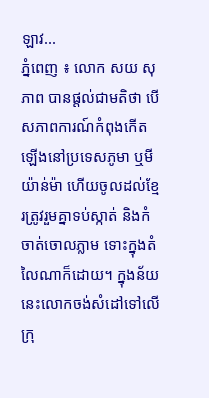ឡាវ...
ភ្នំពេញ ៖ លោក សយ សុភាព បានផ្តល់ជាមតិថា បើសភាពការណ៍កំពុងកើតឡើងនៅប្រទេសភូមា ឬមីយ៉ាន់ម៉ា ហើយចូលដល់ខ្មែរត្រូវរួមគ្នាទប់ស្កាត់ និងកំចាត់ចោលភ្លាម ទោះក្នុងតំលៃណាក៏ដោយ។ ក្នុងន័យនេះលោកចង់សំដៅទៅលើក្រុ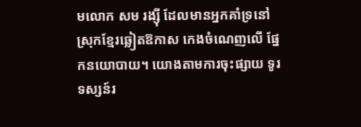មលោក សម រង្ស៊ី ដែលមានអ្នកគាំទ្រនៅស្រុកខ្មែរឆ្លៀតឱកាស កេងចំណេញលើ ផ្នែកនយោបាយ។ យោងតាមការចុះផ្សាយ ទូរទស្សន៍រ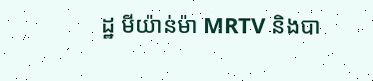ដ្ឋ មីយ៉ាន់ម៉ា MRTV និងបា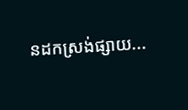នដកស្រង់ផ្សាយ...